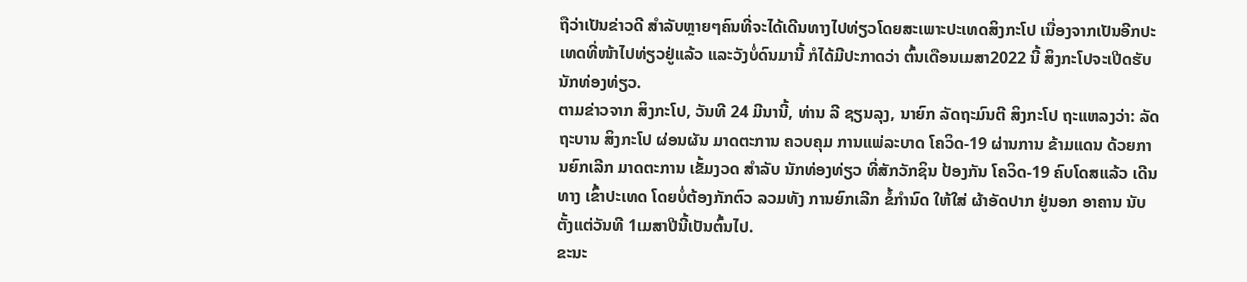ຖືວ່າເປັນຂ່າວດີ ສຳລັບຫຼາຍໆຄົນທີ່ຈະໄດ້ເດີນທາງໄປທ່ຽວໂດຍສະເພາະປະເທດສິງກະໂປ ເນື່ອງຈາກເປັນອີກປະເທດທີ່ໜ້າໄປທ່ຽວຢູ່ແລ້ວ ແລະວັງບໍ່ດົນມານີ້ ກໍໄດ້ມີປະກາດວ່າ ຕົ້ນເດືອນເມສາ2022 ນີ້ ສິງກະໂປຈະເປີດຮັບນັກທ່ອງທ່ຽວ.
ຕາມຂ່າວຈາກ ສິງກະໂປ, ວັນທີ 24 ມີນານີ້, ທ່ານ ລີ ຊຽນລຸງ, ນາຍົກ ລັດຖະມົນຕີ ສິງກະໂປ ຖະແຫລງວ່າ: ລັດຖະບານ ສິງກະໂປ ຜ່ອນຜັນ ມາດຕະການ ຄວບຄຸມ ການແພ່ລະບາດ ໂຄວິດ-19 ຜ່ານການ ຂ້າມແດນ ດ້ວຍການຍົກເລີກ ມາດຕະການ ເຂັ້ມງວດ ສຳລັບ ນັກທ່ອງທ່ຽວ ທີ່ສັກວັກຊິນ ປ້ອງກັນ ໂຄວິດ-19 ຄົບໂດສແລ້ວ ເດີນທາງ ເຂົ້າປະເທດ ໂດຍບໍ່ຕ້ອງກັກຕົວ ລວມທັງ ການຍົກເລີກ ຂໍ້ກຳນົດ ໃຫ້ໃສ່ ຜ້າອັດປາກ ຢູ່ນອກ ອາຄານ ນັບຕັ້ງແຕ່ວັນທີ 1ເມສາປີນີ້ເປັນຕົ້ນໄປ.
ຂະນະ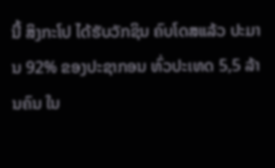ນີ້ ສິງກະໂປ ໄດ້ຮັບວັກຊິນ ຄົບໂດສແລ້ວ ປະມານ 92% ຂອງປະຊາກອນ ທົ່ວປະເທດ 5,5 ລ້ານຄົນ ໃນ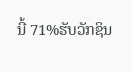ນີ້ 71%ຮັບວັກຊິນ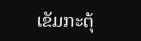ເຂັມກະຕຸ້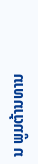ນ ພູມຕ້ານທານ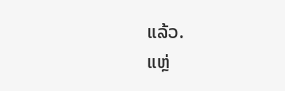ແລ້ວ.
ແຫຼ່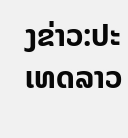ງຂ່າວ:ປະເທດລາວ